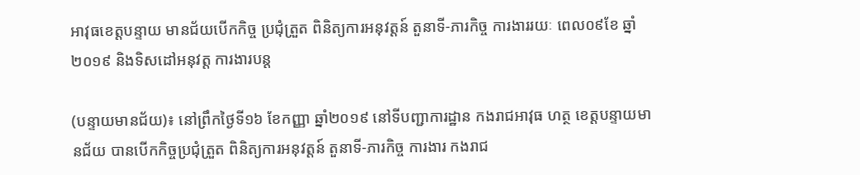អាវុធខេត្តបន្ទាយ មានជ័យបើកកិច្ច ប្រជុំត្រួត ពិនិត្យការអនុវត្តន៍ តួនាទី-ភារកិច្ច ការងាររយៈ ពេល០៩ខែ ឆ្នាំ២០១៩ និងទិសដៅអនុវត្ត ការងារបន្ត

(បន្ទាយមានជ័យ)៖ នៅព្រឹកថ្ងៃទី១៦ ខែកញ្ញា ឆ្នាំ២០១៩ នៅទីបញ្ជាការដ្ឋាន កងរាជអាវុធ ហត្ថ ខេត្តបន្ទាយមានជ័យ បានបើកកិច្ចប្រជុំត្រួត ពិនិត្យការអនុវត្តន៍ តួនាទី-ភារកិច្ច ការងារ កងរាជ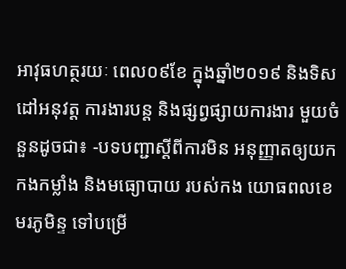អាវុធហត្ថរយៈ ពេល០៩ខែ ក្នុងឆ្នាំ២០១៩ និងទិសដៅអនុវត្ត ការងារបន្ត និងផ្សព្វផ្សាយការងារ មួយចំនួនដូចជា៖ -បទបញ្ជាស្តីពីការមិន អនុញ្ញាតឲ្យយក កងកម្លាំង និងមធ្យោបាយ របស់កង យោធពលខេមរភូមិន្ទ ទៅបម្រើ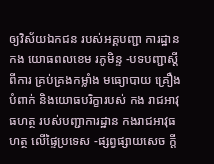ឲ្យវិស័យឯកជន របស់អគ្គបញ្ជា ការដ្ឋានកង យោធពលខេម រភូមិន្ទ -បទបញ្ជាស្តីពីការ គ្រប់គ្រងកម្លាំង មធ្យោបាយ គ្រឿងបំពាក់ និងយោធបរិក្ខារបស់ កង រាជអាវុធហត្ថ របស់បញ្ជាការដ្ឋាន កងរាជអាវុធហត្ថ លើផ្ទៃប្រទេស -ផ្សព្វផ្សាយសេច ក្តី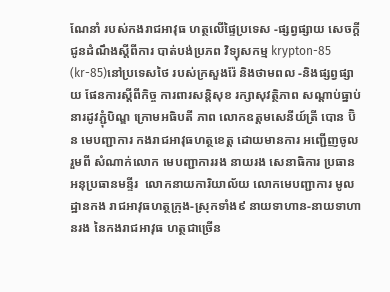ណែនាំ របស់កងរាជអាវុធ ហត្ថលើផ្ទៃប្រទេស -ផ្សព្វផ្សាយ សេចក្តី ជូនដំណឹងស្តីពីការ បាត់បង់ប្រភព វិទ្យុសកម្ម krypton-85 (kr-85)នៅប្រទេសថៃ របស់ក្រសួងរ៉ែ និងថាមពល -និងផ្សព្វផ្សាយ ផែនការស្តីពីកិច្ច ការពារសន្តិសុខ រក្សាសុវត្ថិភាព សណ្តាប់ធ្នាប់នារដូវភ្ជុំបិណ្ឌ ក្រោមអធិបតី ភាព លោកឧត្តមសេនីយ៍ត្រី បោន ប៊ិន មេបញ្ជាការ កងរាជអាវុធហត្ថខេត្ត ដោយមានការ អញ្ជើញចូលរួមពី សំណាក់លោក មេបញ្ជាការរង នាយរង សេនាធិការ ប្រធាន អនុប្រធានមន្ទីរ  លោកនាយការិយាល័យ លោកមេបញ្ជាការ មូលដ្ឋានកង រាជអាវុធហត្ថក្រុង-ស្រុកទាំង៩ នាយទាហាន-នាយទាហានរង នៃកងរាជអាវុធ ហត្ថជាច្រើន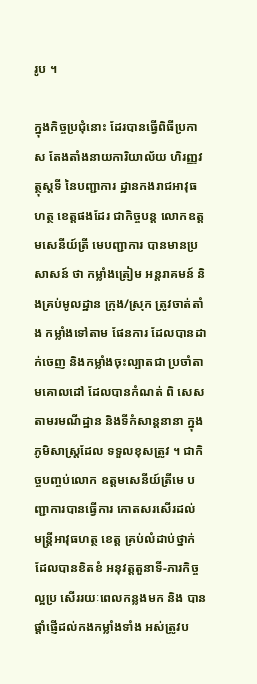រូប ។

ក្នុងកិច្ចប្រជុំនោះ ដែរបានធ្វើពិធីប្រកាស តែងតាំងនាយការិយាល័យ ហិរញ្ញវត្ថុស្តទី នៃបញ្ជាការ ដ្ឋានកងរាជអាវុធហត្ថ ខេត្តផងដែរ ជាកិច្ចបន្ត លោកឧត្តមសេនីយ៍ត្រី មេបញ្ជាការ បានមានប្រ សាសន៍ ថា កម្លាំងត្រៀម អន្តរាគមន៍ និងគ្រប់មូលដ្ឋាន ក្រុង/ស្រុក ត្រូវចាត់តាំង កម្លាំងទៅតាម ផែនការ ដែលបានដាក់ចេញ និងកម្លាំងចុះល្បាតជា ប្រចាំតាមគោលដៅ ដែលបានកំណត់ ពិ សេសតាមរមណីដ្ឋាន និងទីកំសាន្តនានា ក្នុងភូមិសាស្រ្តដែល ទទួលខុសត្រូវ ។ ជាកិច្ចបញ្ចប់លោក ឧត្ដមសេនីយ៍ត្រីមេ បញ្ជាការបានធ្វើការ កោតសរសើរដល់ មន្រ្តីអាវុធហត្ថ ខេត្ត គ្រប់លំដាប់ថ្នាក់ ដែលបានខិតខំ អនុវត្តតួនាទី-ភារកិច្ចល្អប្រ សើររយៈពេលកន្លងមក និង បាន ផ្តាំផ្ញើដល់កងកម្លាំងទាំង អស់ត្រូវប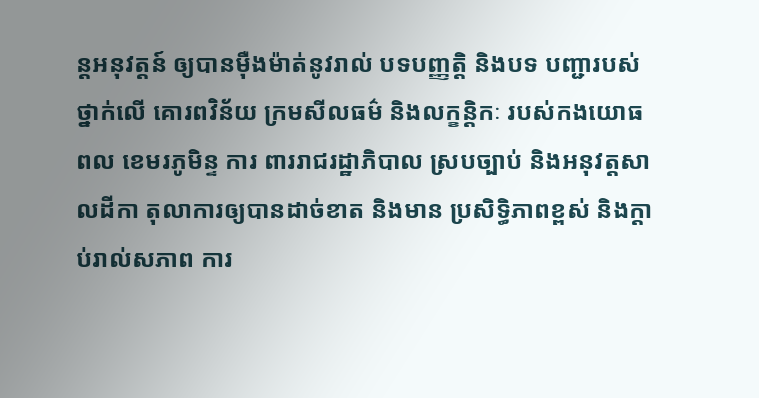ន្តអនុវត្តន៍ ឲ្យបានម៉ឺងម៉ាត់នូវរាល់ បទបញ្ញត្តិ និងបទ បញ្ជារបស់ថ្នាក់លើ គោរពវិន័យ ក្រមសីលធម៌ និងលក្ខន្តិកៈ របស់កងយោធពល ខេមរភូមិន្ទ ការ ពាររាជរដ្ឋាភិបាល ស្របច្បាប់ និងអនុវត្តសាលដីកា តុលាការឲ្យបានដាច់ខាត និងមាន ប្រសិទិ្ធភាពខ្ពស់ និងក្ដាប់រាល់សភាព ការ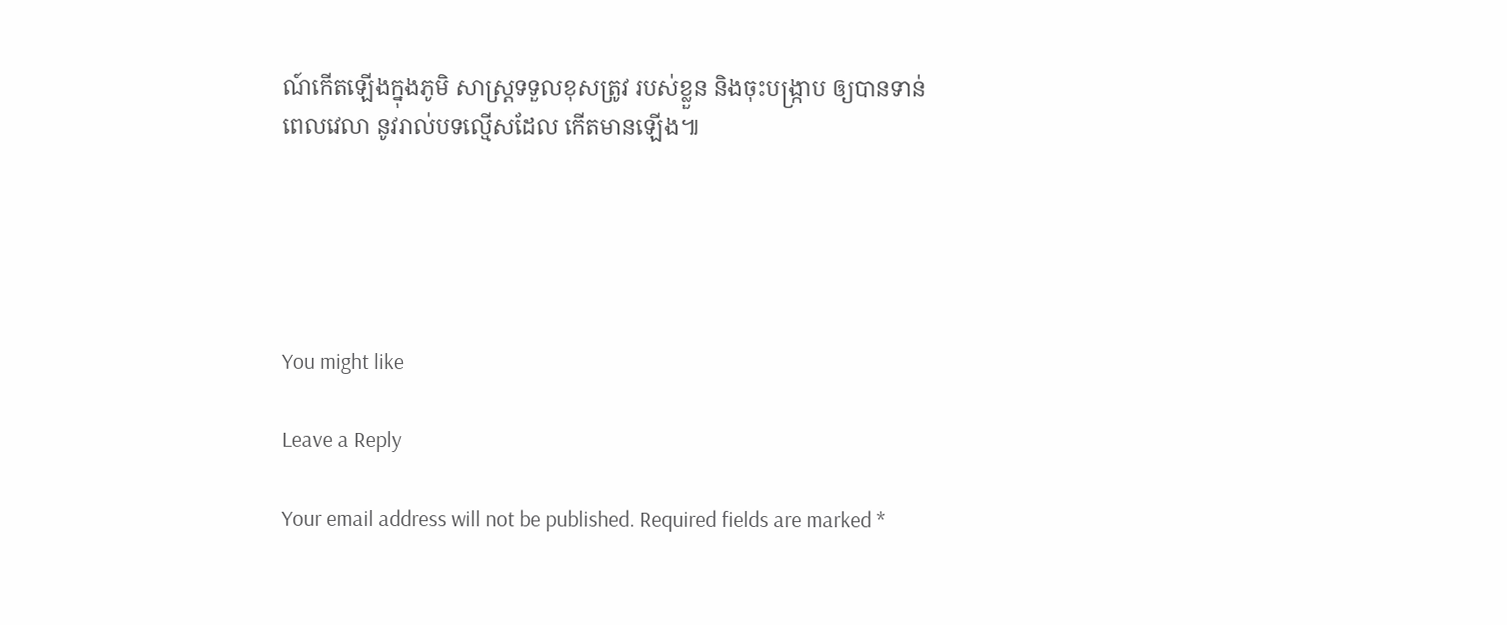ណ៍កើតឡើងក្នុងភូមិ សាស្ត្រទទួលខុសត្រូវ របស់ខ្លួន និងចុះបង្រ្កាប ឲ្យបានទាន់ពេលវេលា នូវរាល់បទល្មើសដែល កើតមានឡើង៕





You might like

Leave a Reply

Your email address will not be published. Required fields are marked *